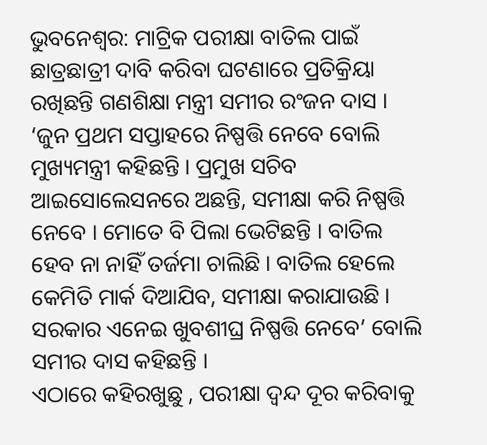ଭୁବନେଶ୍ୱର: ମାଟ୍ରିକ ପରୀକ୍ଷା ବାତିଲ ପାଇଁ ଛାତ୍ରଛାତ୍ରୀ ଦାବି କରିବା ଘଟଣାରେ ପ୍ରତିକ୍ରିୟା ରଖିଛନ୍ତି ଗଣଶିକ୍ଷା ମନ୍ତ୍ରୀ ସମୀର ରଂଜନ ଦାସ । ‘ଜୁନ ପ୍ରଥମ ସପ୍ତାହରେ ନିଷ୍ପତ୍ତି ନେବେ ବୋଲି ମୁଖ୍ୟମନ୍ତ୍ରୀ କହିଛନ୍ତି । ପ୍ରମୁଖ ସଚିବ ଆଇସୋଲେସନରେ ଅଛନ୍ତି, ସମୀକ୍ଷା କରି ନିଷ୍ପତ୍ତି ନେବେ । ମୋତେ ବି ପିଲା ଭେଟିଛନ୍ତି । ବାତିଲ ହେବ ନା ନାହିଁ ତର୍ଜମା ଚାଲିଛି । ବାତିଲ ହେଲେ କେମିତି ମାର୍କ ଦିଆଯିବ, ସମୀକ୍ଷା କରାଯାଉଛି । ସରକାର ଏନେଇ ଖୁବଶୀଘ୍ର ନିଷ୍ପତ୍ତି ନେବେ’ ବୋଲି ସମୀର ଦାସ କହିଛନ୍ତି ।
ଏଠାରେ କହିରଖୁଛୁ , ପରୀକ୍ଷା ଦ୍ୱନ୍ଦ ଦୂର କରିବାକୁ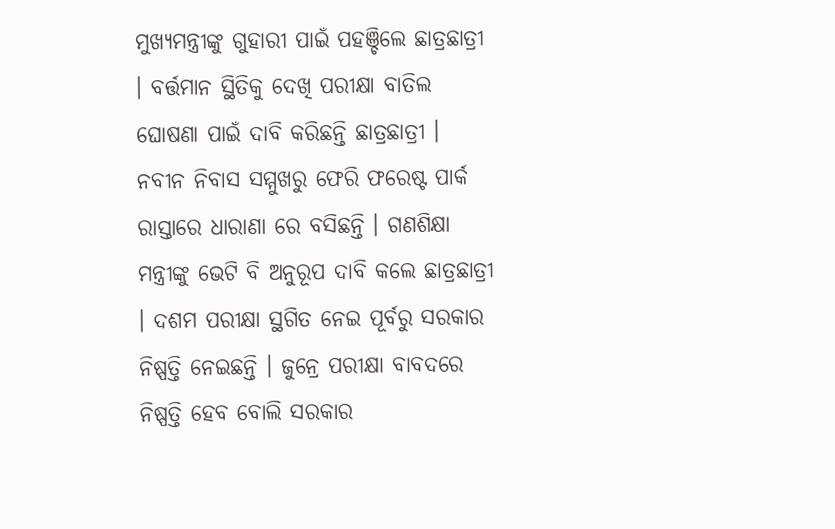ମୁଖ୍ୟମନ୍ତ୍ରୀଙ୍କୁ ଗୁହାରୀ ପାଇଁ ପହଞ୍ଚିଲେ ଛାତ୍ରଛାତ୍ରୀ । ବର୍ତ୍ତମାନ ସ୍ଥିତିକୁ ଦେଖି ପରୀକ୍ଷା ବାତିଲ ଘୋଷଣା ପାଇଁ ଦାବି କରିଛନ୍ତି ଛାତ୍ରଛାତ୍ରୀ । ନବୀନ ନିବାସ ସମ୍ମୁଖରୁ ଫେରି ଫରେଷ୍ଟ ପାର୍କ ରାସ୍ତାରେ ଧାରାଣା ରେ ବସିଛନ୍ତି । ଗଣଶିକ୍ଷା ମନ୍ତ୍ରୀଙ୍କୁ ଭେଟି ବି ଅନୁରୂପ ଦାବି କଲେ ଛାତ୍ରଛାତ୍ରୀ । ଦଶମ ପରୀକ୍ଷା ସ୍ଥଗିତ ନେଇ ପୂର୍ବରୁ ସରକାର ନିଷ୍ପତ୍ତି ନେଇଛନ୍ତି । ଜୁନ୍ରେ ପରୀକ୍ଷା ବାବଦରେ ନିଷ୍ପତ୍ତି ହେବ ବୋଲି ସରକାର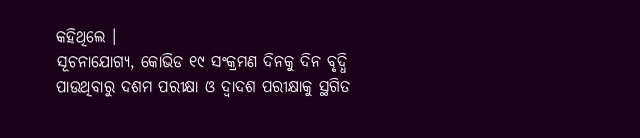କହିଥିଲେ ।
ସୂଚନାଯୋଗ୍ୟ, କୋଭିଡ ୧୯ ସଂକ୍ରମଣ ଦିନକୁ ଦିନ ବୃଦ୍ଧି ପାଉଥିବାରୁ ଦଶମ ପରୀକ୍ଷା ଓ ଦ୍ୱାଦଶ ପରୀକ୍ଷାକୁ ସ୍ଥଗିତ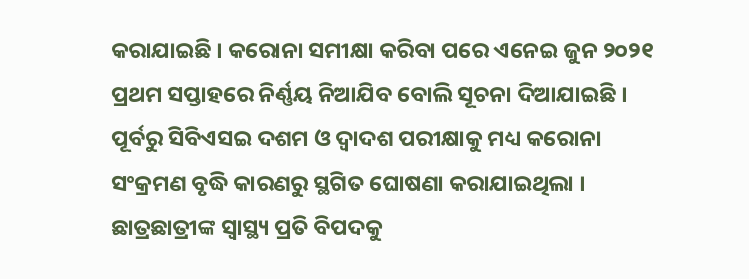କରାଯାଇଛି । କରୋନା ସମୀକ୍ଷା କରିବା ପରେ ଏନେଇ ଜୁନ ୨୦୨୧ ପ୍ରଥମ ସପ୍ତାହରେ ନିର୍ଣ୍ଣୟ ନିଆଯିବ ବୋଲି ସୂଚନା ଦିଆଯାଇଛି । ପୂର୍ବରୁ ସିବିଏସଇ ଦଶମ ଓ ଦ୍ୱାଦଶ ପରୀକ୍ଷାକୁ ମଧ୍ୟ କରୋନା ସଂକ୍ରମଣ ବୃଦ୍ଧି କାରଣରୁ ସ୍ଥଗିତ ଘୋଷଣା କରାଯାଇଥିଲା । ଛାତ୍ରଛାତ୍ରୀଙ୍କ ସ୍ୱାସ୍ଥ୍ୟ ପ୍ରତି ବିପଦକୁ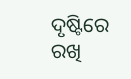ଦୃଷ୍ଟିରେ ରଖି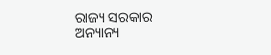ରାଜ୍ୟ ସରକାର ଅନ୍ୟାନ୍ୟ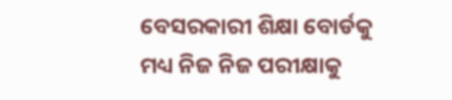ବେସରକାରୀ ଶିକ୍ଷା ବୋର୍ଡକୁ ମଧ୍ୟ ନିଜ ନିଜ ପରୀକ୍ଷାକୁ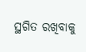ସ୍ଥଗିତ ରଖିବାକୁ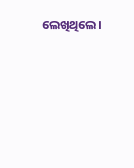ଲେଖିଥିଲେ।